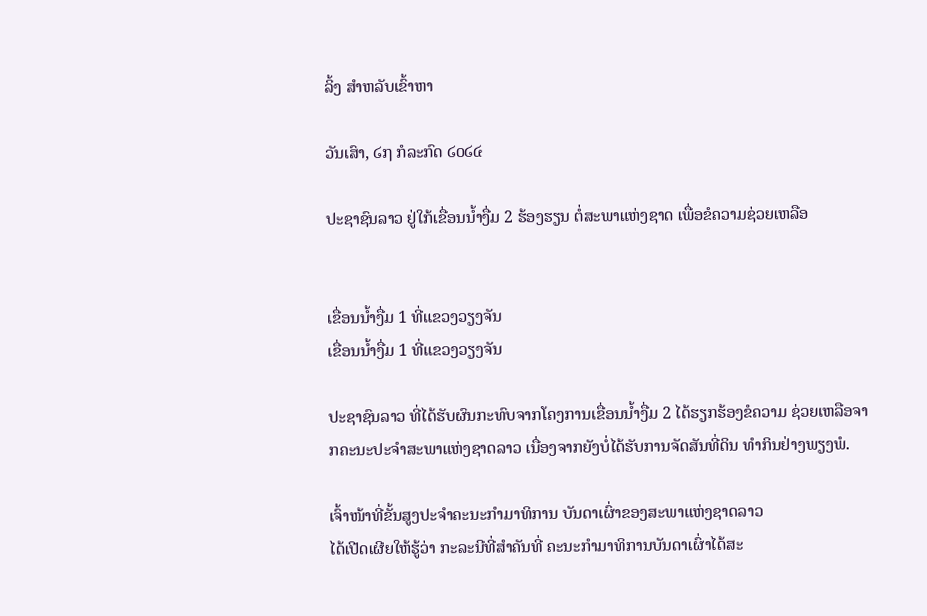ລິ້ງ ສຳຫລັບເຂົ້າຫາ

ວັນເສົາ, ໒໗ ກໍລະກົດ ໒໐໒໔

ປະຊາຊົນລາວ ຢູ່ໃກ້ເຂື່ອນນໍ້າງື່ມ 2 ຮ້ອງຮຽນ ຕໍ່ສະພາແຫ່ງຊາດ ເພື່ອຂໍຄວາມຊ່ວຍເຫລືອ


ເຂື່ອນນໍ້າງື່ມ 1 ທີ່ແຂວງວຽງຈັນ
ເຂື່ອນນໍ້າງື່ມ 1 ທີ່ແຂວງວຽງຈັນ

ປະຊາຊົນລາວ ທີ່ໄດ້ຮັບຜົນກະທົບຈາກໂຄງການເຂື່ອນນໍ້າງື່ມ 2 ໄດ້ຮຽກຮ້ອງຂໍຄວາມ ຊ່ວຍເຫລືອຈາກຄະນະປະຈໍາສະພາແຫ່ງຊາດລາວ ເນື່ອງຈາກຍັງບໍ່ໄດ້ຮັບການຈັດສັນທີ່ດິນ ທໍາກິນຢ່າງພຽງພໍ.

ເຈົ້າໜ້າທີ່ຂັ້ນສູງປະຈໍາຄະນະກໍາມາທິການ ບັນດາເຜົ່າຂອງສະພາແຫ່ງຊາດລາວ
ໄດ້ເປີດເຜີຍໃຫ້ຮູ້ວ່າ ກະລະນີທີ່ສໍາຄັນທີ່ ຄະນະກໍາມາທິການບັນດາເຜົ່າໄດ້ສະ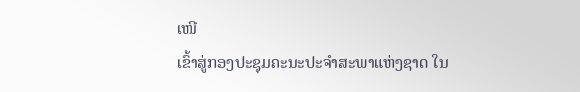ເໜີ
ເຂົ້າສູ່ກອງປະຊຸມຄະນະປະຈໍາສະພາແຫ່ງຊາດ ໃນ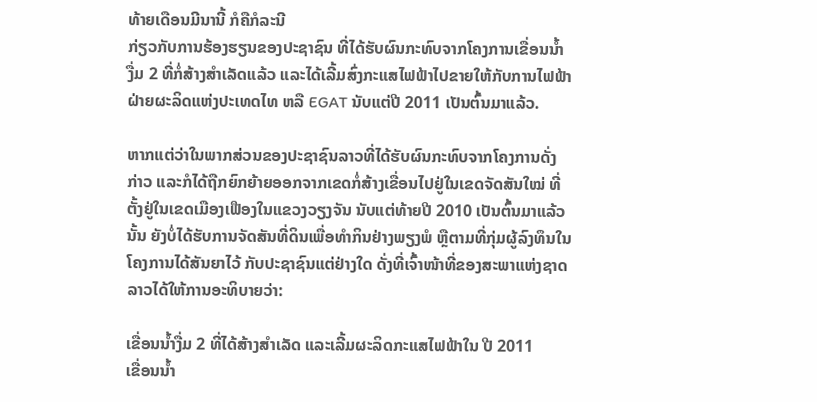ທ້າຍເດືອນມີນານີ້ ກໍຄືກໍລະນີ
ກ່ຽວກັບການຮ້ອງຮຽນຂອງປະຊາຊົນ ທີ່ໄດ້ຮັບຜົນກະທົບຈາກໂຄງການເຂື່ອນນໍ້າ
ງື່ມ 2 ທີ່ກໍ່ສ້າງສໍາເລັດແລ້ວ ແລະໄດ້ເລີ້ມສົ່ງກະແສໄຟຟ້າໄປຂາຍໃຫ້ກັບການໄຟຟ້າ
ຝ່າຍຜະລິດແຫ່ງປະເທດໄທ ຫລື EGAT ນັບແຕ່ປີ 2011 ເປັນຕົ້ນມາແລ້ວ.

ຫາກແຕ່ວ່າໃນພາກສ່ວນຂອງປະຊາຊົນລາວທີ່ໄດ້ຮັບຜົນກະທົບຈາກໂຄງການດັ່ງ
ກ່າວ ແລະກໍໄດ້ຖືກຍົກຍ້າຍອອກຈາກເຂດກໍ່ສ້າງເຂື່ອນໄປຢູ່ໃນເຂດຈັດສັນໃໝ່ ທີ່
ຕັ້ງຢູ່ໃນເຂດເມືອງເຟືອງໃນແຂວງວຽງຈັນ ນັບແຕ່ທ້າຍປີ 2010 ເປັນຕົ້ນມາແລ້ວ
ນັ້ນ ຍັງບໍ່ໄດ້ຮັບການຈັດສັນທີ່ດິນເພື່ອທໍາກິນຢ່າງພຽງພໍ ຫຼືຕາມທີ່ກຸ່ມຜູ້ລົງທຶນໃນ
ໂຄງການໄດ້ສັນຍາໄວ້ ກັບປະຊາຊົນແຕ່ຢ່າງໃດ ດັ່ງທີ່ເຈົ້າໜ້າທີ່ຂອງສະພາແຫ່ງຊາດ
ລາວໄດ້ໃຫ້ການອະທິບາຍວ່າ:

ເຂື່ອນນໍ້າງື່ມ 2 ທີ່ໄດ້ສ້າງສໍາເລັດ ແລະເລີ້ມຜະລິດກະແສໄຟຟ້າໃນ ປີ 2011
ເຂື່ອນນໍ້າ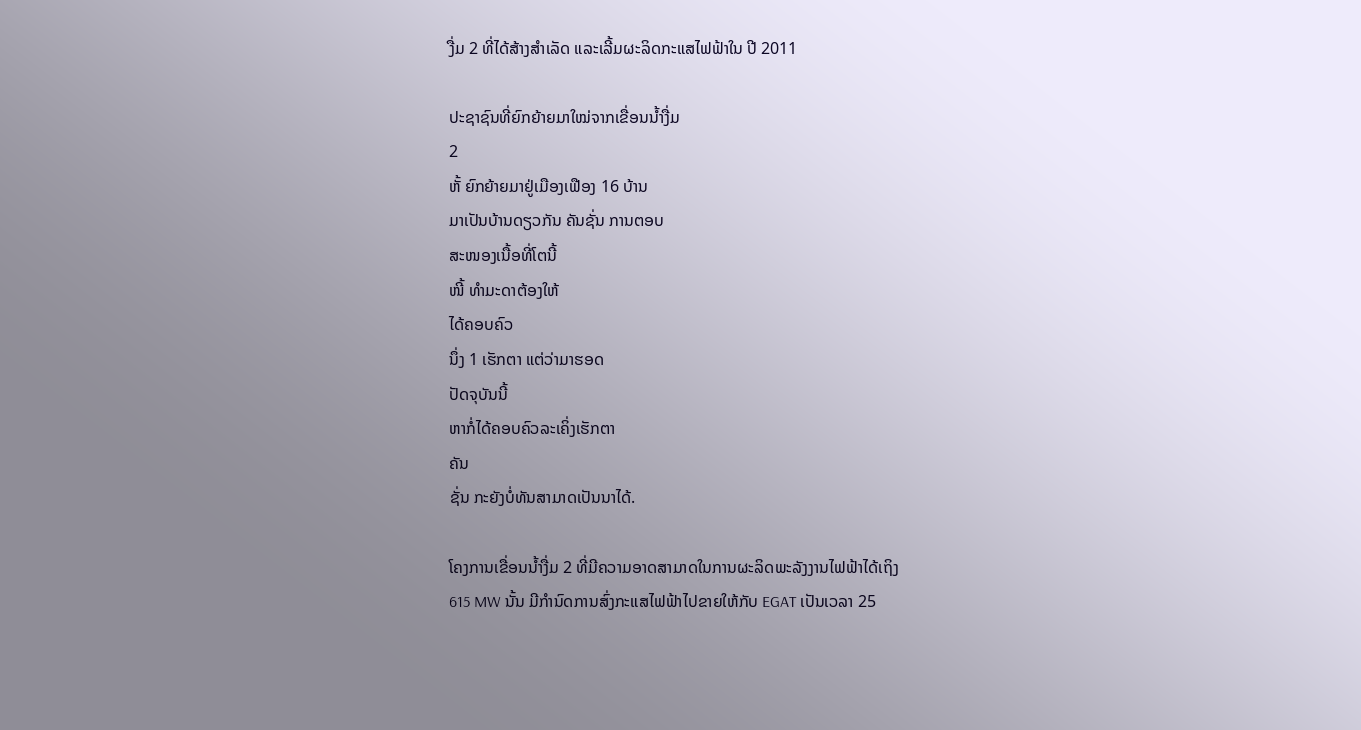ງື່ມ 2 ທີ່ໄດ້ສ້າງສໍາເລັດ ແລະເລີ້ມຜະລິດກະແສໄຟຟ້າໃນ ປີ 2011

ປະຊາຊົນທີ່ຍົກຍ້າຍມາໃໝ່ຈາກເຂື່ອນນໍ້າງື່ມ
2
ຫັ້ ຍົກຍ້າຍມາຢູ່ເມືອງເຟືອງ 16 ບ້ານ
ມາເປັນບ້ານດຽວກັນ ຄັນຊັ່ນ ການຕອບ
ສະໜອງເນື້ອທີ່ໂຕນີ້
ໜີ້ ທໍາມະດາຕ້ອງໃຫ້
ໄດ້ຄອບຄົວ
ນຶ່ງ 1 ເຮັກຕາ ແຕ່ວ່າມາຮອດ
ປັດຈຸບັນນີ້
ຫາກໍ່ໄດ້ຄອບຄົວລະເຄິ່ງເຮັກຕາ
ຄັນ
ຊັ່ນ ກະຍັງບໍ່ທັນສາມາດເປັນນາໄດ້.

ໂຄງການເຂື່ອນນໍ້າງື່ມ 2 ທີ່ມີຄວາມອາດສາມາດໃນການຜະລິດພະລັງງານໄຟຟ້າໄດ້ເຖິງ
615 MW ນັ້ນ ມີກໍານົດການສົ່ງກະແສໄຟຟ້າໄປຂາຍໃຫ້ກັບ EGAT ເປັນເວລາ 25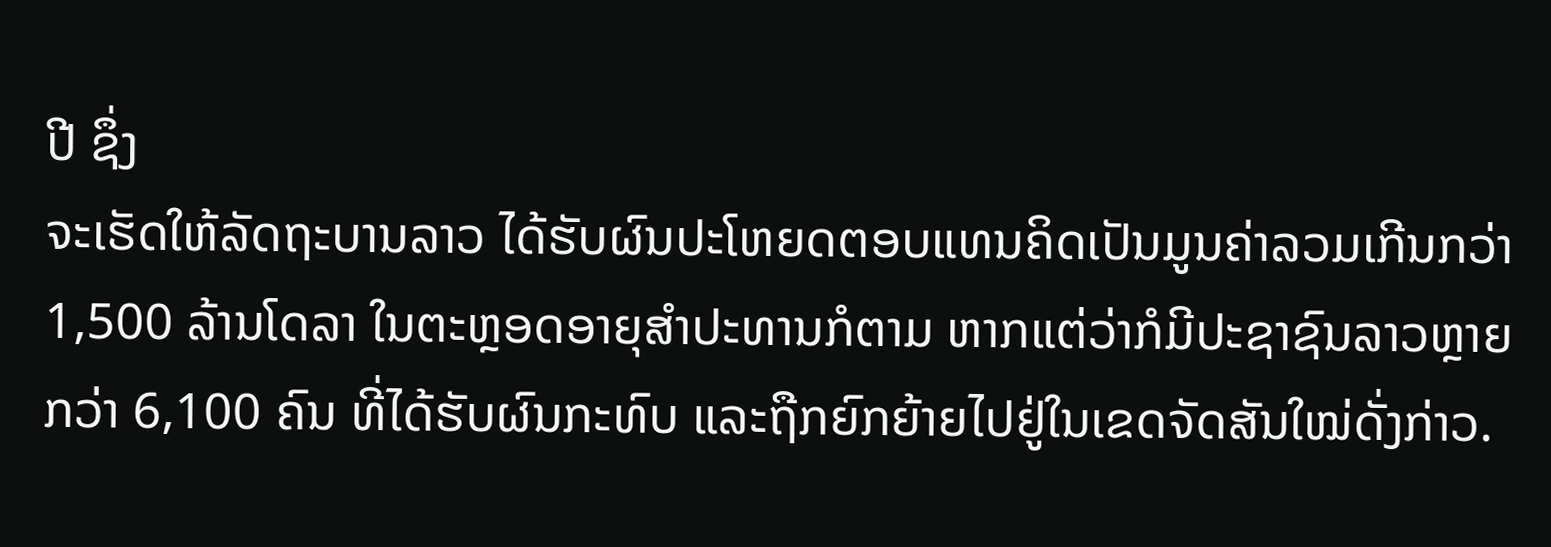ປີ ຊຶ່ງ
ຈະເຮັດໃຫ້ລັດຖະບານລາວ ໄດ້ຮັບຜົນປະໂຫຍດຕອບແທນຄິດເປັນມູນຄ່າລວມເກີນກວ່າ
1,500 ລ້ານໂດລາ ໃນຕະຫຼອດອາຍຸສໍາປະທານກໍຕາມ ຫາກແຕ່ວ່າກໍມີປະຊາຊົນລາວຫຼາຍ
ກວ່າ 6,100 ຄົນ ທີ່ໄດ້ຮັບຜົນກະທົບ ແລະຖືກຍົກຍ້າຍໄປຢູ່ໃນເຂດຈັດສັນໃໝ່ດັ່ງກ່າວ.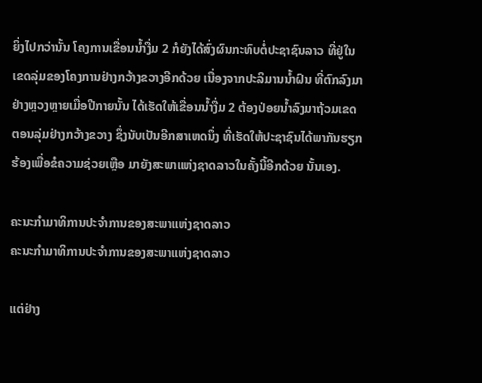ຍິ່ງໄປກວ່ານັ້ນ ໂຄງການເຂື່ອນນໍ້າງື່ມ 2 ກໍຍັງໄດ້ສົ່ງຜົນກະທົບຕໍ່ປະຊາຊົນລາວ ທີ່ຢູ່ໃນ
ເຂດລຸ່ມຂອງໂຄງການຢ່າງກວ້າງຂວາງອີກດ້ວຍ ເນື່ອງຈາກປະລິມານນໍ້າຝົນ ທີ່ຕົກລົງມາ
ຢ່າງຫຼວງຫຼາຍເມື່ອປີກາຍນັ້ນ ໄດ້ເຮັດໃຫ້ເຂື່ອນນໍ້າງື່ມ 2 ຕ້ອງປ່ອຍນໍ້າລົງມາຖ້ວມເຂດ
ຕອນລຸ່ມຢ່າງກວ້າງຂວາງ ຊຶ່ງນັບເປັນອີກສາເຫດນຶ່ງ ທີ່ເຮັດໃຫ້ປະຊາຊົນໄດ້ພາກັນຮຽກ
ຮ້ອງເພື່ອຂໍຄວາມຊ່ວຍເຫຼືອ ມາຍັງສະພາແຫ່ງຊາດລາວໃນຄັ້ງນີ້ອີກດ້ວຍ ນັ້ນເອງ.

ຄະນະກໍາມາທິການປະຈໍາການຂອງສະພາແຫ່ງຊາດລາວ
ຄະນະກໍາມາທິການປະຈໍາການຂອງສະພາແຫ່ງຊາດລາວ

ແຕ່ຢ່າງ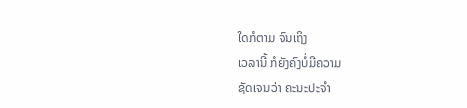ໃດກໍຕາມ ຈົນເຖິງ
ເວລານີ້ ກໍຍັງຄົງບໍ່ມີຄວາມ
ຊັດເຈນວ່າ ຄະນະປະຈໍາ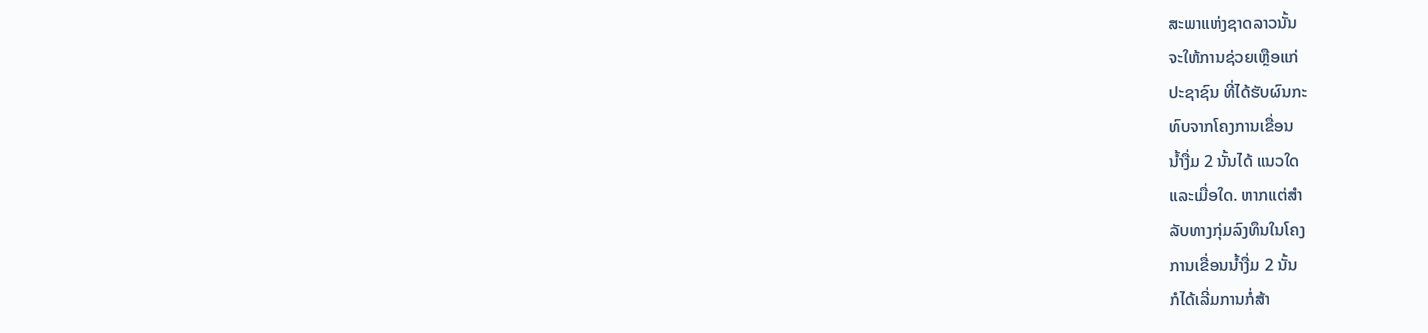ສະພາແຫ່ງຊາດລາວນັ້ນ
ຈະໃຫ້ການຊ່ວຍເຫຼືອແກ່
ປະຊາຊົນ ທີ່ໄດ້ຮັບຜົນກະ
ທົບຈາກໂຄງການເຂື່ອນ
ນໍ້າງື່ມ 2 ນັ້ນໄດ້ ແນວໃດ
ແລະເມື່ອໃດ. ຫາກແຕ່ສໍາ
ລັບທາງກຸ່ມລົງທຶນໃນໂຄງ
ການເຂື່ອນນໍ້າງື່ມ 2 ນັ້ນ
ກໍໄດ້ເລີ່ມການກໍ່ສ້າ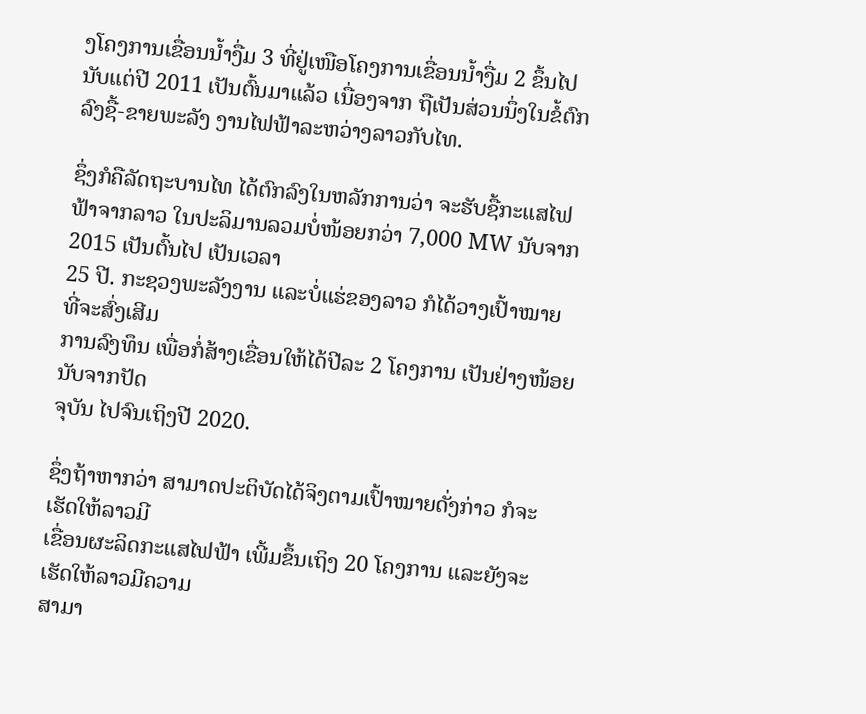ງໂຄງການເຂື່ອນນໍ້າງື່ມ 3 ທີ່ຢູ່ເໜືອໂຄງການເຂື່ອນນໍ້າງື່ມ 2 ຂຶ້ນໄປ
ນັບແຕ່ປີ 2011 ເປັນຕົ້ນມາແລ້ວ ເນື່ອງຈາກ ຖືເປັນສ່ວນນຶ່ງໃນຂໍ້ຕົກລົງຊື້-ຂາຍພະລັງ ງານໄຟຟ້າລະຫວ່າງລາວກັບໄທ.

ຊຶ່ງກໍຄືລັດຖະບານໄທ ໄດ້ຕົກລົງໃນຫລັກການວ່າ ຈະຮັບຊື້ກະແສໄຟຟ້າຈາກລາວ ໃນປະລິມານລວມບໍ່ໜ້ອຍກວ່າ 7,000 MW ນັບຈາກ 2015 ເປັນຕົ້ນໄປ ເປັນເວລາ
25 ປີ. ກະຊວງພະລັງງານ ແລະບໍ່ແຮ່ຂອງລາວ ກໍໄດ້ວາງເປົ້າໝາຍ ທີ່ຈະສົ່ງເສີມ
ການລົງທຶນ ເພື່ອກໍ່ສ້າງເຂື່ອນໃຫ້ໄດ້ປີລະ 2 ໂຄງການ ເປັນຢ່າງໜ້ອຍນັບຈາກປັດ
ຈຸບັນ ໄປຈົນເຖິງປີ 2020.

ຊຶ່ງຖ້າຫາກວ່າ ສາມາດປະຕິບັດໄດ້ຈິງຕາມເປົ້າໝາຍດັ່ງກ່າວ ກໍຈະເຮັດໃຫ້ລາວມີ
ເຂື່ອນຜະລິດກະແສໄຟຟ້າ ເພີ້ມຂຶ້ນເຖິງ 20 ໂຄງການ ແລະຍັງຈະເຮັດໃຫ້ລາວມີຄວາມ
ສາມາ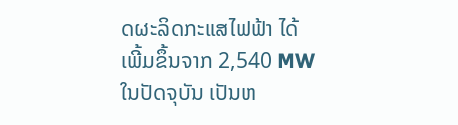ດຜະລິດກະແສໄຟຟ້າ ໄດ້ເພີ້ມຂຶ້ນຈາກ 2,540 MW ໃນປັດຈຸບັນ ເປັນຫ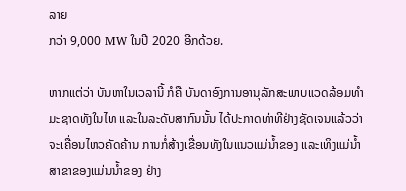ລາຍ
ກວ່າ 9,000 MW ໃນປີ 2020 ອີກດ້ວຍ.

ຫາກແຕ່ວ່າ ບັນຫາໃນເວລານີ້ ກໍຄື ບັນດາອົງການອານຸລັກສະພາບແວດລ້ອມທໍາ
ມະຊາດທັງໃນໄທ ແລະໃນລະດັບສາກົນນັ້ນ ໄດ້ປະກາດທ່າທີຢ່າງຊັດເຈນແລ້ວວ່າ
ຈະເຄື່ອນໄຫວຄັດຄ້ານ ການກໍ່ສ້າງເຂື່ອນທັງໃນແນວແມ່ນໍ້າຂອງ ແລະເທິງແມ່ນໍ້າ
ສາຂາຂອງແມ່ນນໍ້າຂອງ ຢ່າງ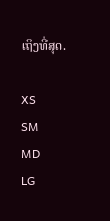ເຖິງທີ່ສຸດ.

XS
SM
MD
LG